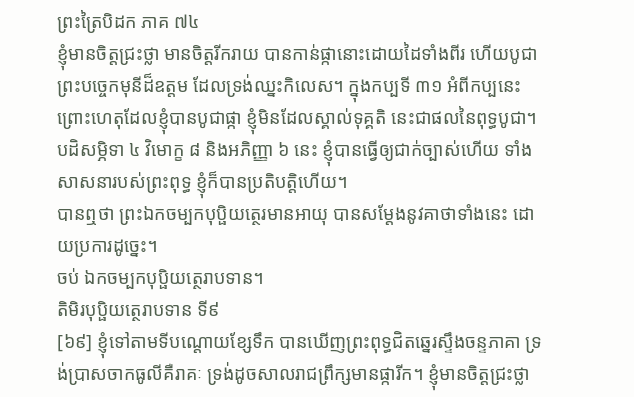ព្រះត្រៃបិដក ភាគ ៧៤
ខ្ញុំមានចិត្តជ្រះថ្លា មានចិត្តរីករាយ បានកាន់ផ្កានោះដោយដៃទាំងពីរ ហើយបូជាព្រះបច្ចេកមុនីដ៏ឧត្តម ដែលទ្រង់ឈ្នះកិលេស។ ក្នុងកប្បទី ៣១ អំពីកប្បនេះ ព្រោះហេតុដែលខ្ញុំបានបូជាផ្កា ខ្ញុំមិនដែលស្គាល់ទុគ្គតិ នេះជាផលនៃពុទ្ធបូជា។ បដិសម្ភិទា ៤ វិមោក្ខ ៨ និងអភិញ្ញា ៦ នេះ ខ្ញុំបានធ្វើឲ្យជាក់ច្បាស់ហើយ ទាំងសាសនារបស់ព្រះពុទ្ធ ខ្ញុំក៏បានប្រតិបត្តិហើយ។
បានឮថា ព្រះឯកចម្បកបុប្ផិយត្ថេរមានអាយុ បានសម្តែងនូវគាថាទាំងនេះ ដោយប្រការដូច្នេះ។
ចប់ ឯកចម្បកបុប្ផិយត្ថេរាបទាន។
តិមិរបុប្ផិយត្ថេរាបទាន ទី៩
[៦៩] ខ្ញុំទៅតាមទីបណ្តោយខ្សែទឹក បានឃើញព្រះពុទ្ធជិតឆ្នេរស្ទឹងចន្ទភាគា ទ្រង់ប្រាសចាកធូលីគឺរាគៈ ទ្រង់ដូចសាលរាជព្រឹក្សមានផ្ការីក។ ខ្ញុំមានចិត្តជ្រះថ្លា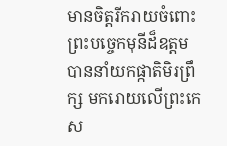មានចិត្តរីករាយចំពោះព្រះបច្ចេកមុនីដ៏ឧត្តម បាននាំយកផ្កាតិមិរព្រឹក្ស មករោយលើព្រះកេស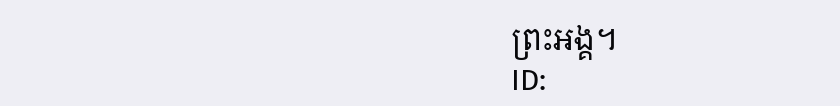ព្រះអង្គ។
ID: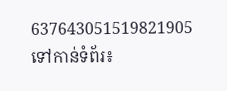637643051519821905
ទៅកាន់ទំព័រ៖